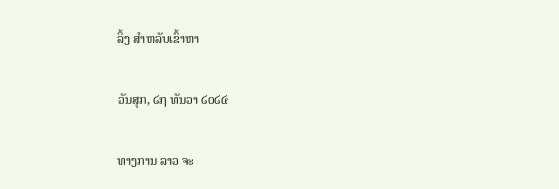ລິ້ງ ສຳຫລັບເຂົ້າຫາ

ວັນສຸກ, ໒໗ ທັນວາ ໒໐໒໔

ທາງການ ລາວ ຈະ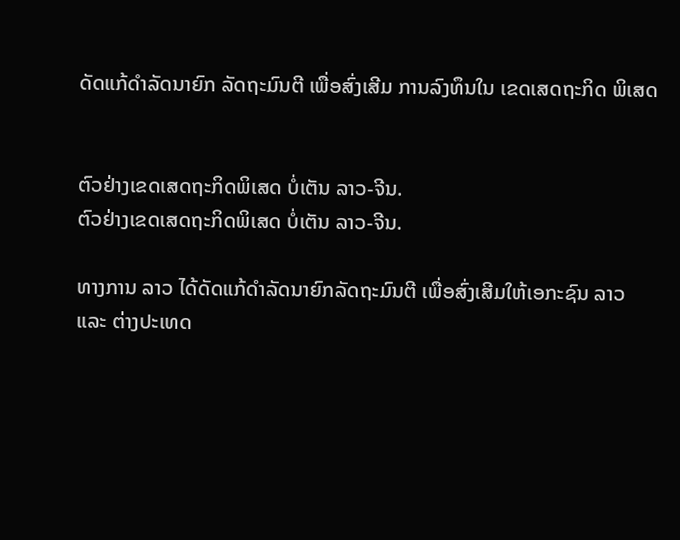ດັດແກ້ດຳລັດນາຍົກ ລັດຖະມົນຕີ ເພື່ອສົ່ງເສີມ ການລົງທຶນໃນ ເຂດເສດຖະກິດ ພິເສດ


ຕົວຢ່າງເຂດເສດຖະກິດພິເສດ ບໍ່ເຕັນ ລາວ-ຈີນ.
ຕົວຢ່າງເຂດເສດຖະກິດພິເສດ ບໍ່ເຕັນ ລາວ-ຈີນ.

ທາງການ ລາວ ໄດ້ດັດແກ້ດຳລັດນາຍົກລັດຖະມົນຕີ ເພື່ອສົ່ງເສີມໃຫ້ເອກະຊົນ ລາວ
ແລະ ຕ່າງປະເທດ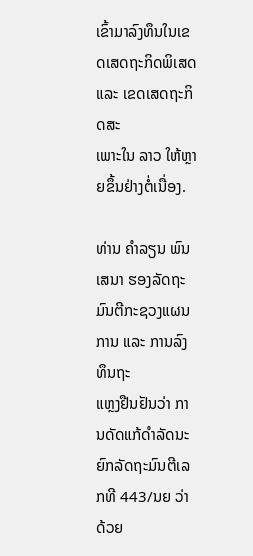ເຂົ້າມາລົງທຶນໃນເຂດເສດຖະກິດພິເສດ ແລະ ເຂດເສດຖະກິດສະ
ເພາະໃນ ລາວ ໃຫ້ຫຼາຍຂຶ້ນຢ່າງຕໍ່ເນື່ອງ.

ທ່ານ ຄຳລຽນ ພົນເສນາ ຮອງລັດຖະມົນຕີກະຊວງແຜນການ ແລະ ການລົງທຶນຖະ
ແຫຼງຢືນຢັນວ່າ ການດັດແກ້ດຳລັດນະຍົກລັດຖະມົນຕີເລກທີ 443/ນຍ ວ່າດ້ວຍ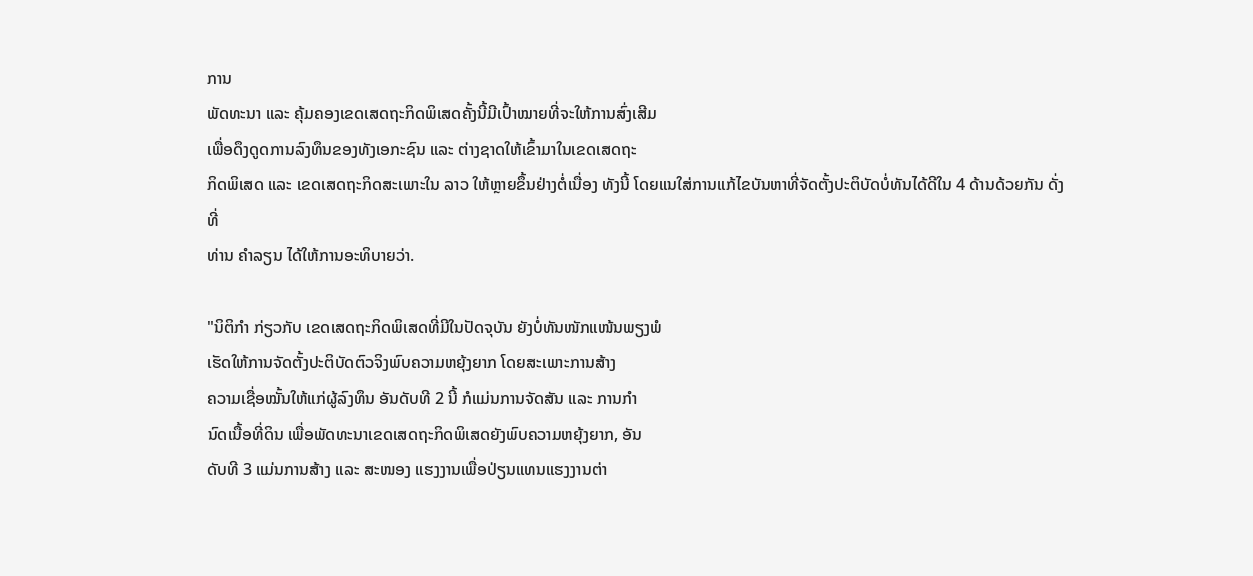ການ
ພັດທະນາ ແລະ ຄຸ້ມຄອງເຂດເສດຖະກິດພິເສດຄັ້ງນີ້ມີເປົ້າໝາຍທີ່ຈະໃຫ້ການສົ່ງເສີມ
ເພື່ອດຶງດູດການລົງທຶນຂອງທັງເອກະຊົນ ແລະ ຕ່າງຊາດໃຫ້ເຂົ້າມາໃນເຂດເສດຖະ
ກິດພິເສດ ແລະ ເຂດເສດຖະກິດສະເພາະໃນ ລາວ ໃຫ້ຫຼາຍຂຶ້ນຢ່າງຕໍ່ເນື່ອງ ທັງນີ້ ໂດຍແນໃສ່ການແກ້ໄຂບັນຫາທີ່ຈັດຕັ້ງປະຕິບັດບໍ່ທັນໄດ້ດີໃນ 4 ດ້ານດ້ວຍກັນ ດັ່ງທີ່
ທ່ານ ຄຳລຽນ ໄດ້ໃຫ້ການອະທິບາຍວ່າ.

"ນິຕິກຳ ກ່ຽວກັບ ເຂດເສດຖະກິດພິເສດທີ່ມີໃນປັດຈຸບັນ ຍັງບໍ່ທັນໜັກແໜ້ນພຽງພໍ
ເຮັດໃຫ້ການຈັດຕັ້ງປະຕິບັດຕົວຈິງພົບຄວາມຫຍຸ້ງຍາກ ໂດຍສະເພາະການສ້າງ
ຄວາມເຊື່ອໝັ້ນໃຫ້ແກ່ຜູ້ລົງທຶນ ອັນດັບທີ 2 ນີ້ ກໍແມ່ນການຈັດສັນ ແລະ ການກຳ
ນົດເນື້ອທີ່ດິນ ເພື່ອພັດທະນາເຂດເສດຖະກິດພິເສດຍັງພົບຄວາມຫຍຸ້ງຍາກ, ອັນ
ດັບທີ 3 ແມ່ນການສ້າງ ແລະ ສະໜອງ ແຮງງານເພື່ອປ່ຽນແທນແຮງງານຕ່າ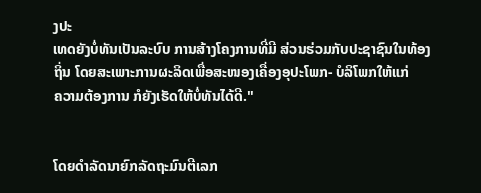ງປະ
ເທດຍັງບໍ່ທັນເປັນລະບົບ ການສ້າງໂຄງການທີ່ມີ ສ່ວນຮ່ວມກັບປະຊາຊົນໃນທ້ອງ
ຖິ່ນ ໂດຍສະເພາະການຜະລິດເພື່ອສະໜອງເຄື່ອງອຸປະໂພກ- ບໍລິໂພກໃຫ້ແກ່
ຄວາມຕ້ອງການ ກໍຍັງເຮັດໃຫ້ບໍ່ທັນໄດ້ດີ."


ໂດຍດຳລັດນາຍົກລັດຖະມົນຕີເລກ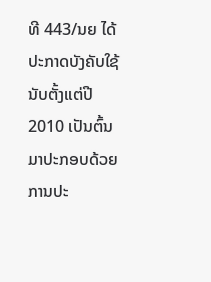ທີ 443/ນຍ ໄດ້ປະກາດບັງຄັບໃຊ້ນັບຕັ້ງແຕ່ປີ
2010 ເປັນຕົ້ນມາປະກອບດ້ວຍການປະ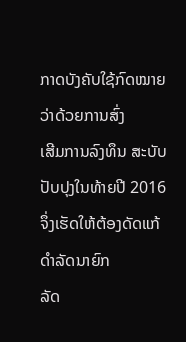ກາດບັງຄັບໃຊ້ກົດໝາຍວ່າດ້ວຍການສົ່ງ
ເສີມການລົງທຶນ ສະບັບປັບປຸງໃນທ້າຍປີ 2016 ຈຶ່ງເຮັດໃຫ້ຕ້ອງດັດແກ້ດຳລັດນາຍົກ
ລັດ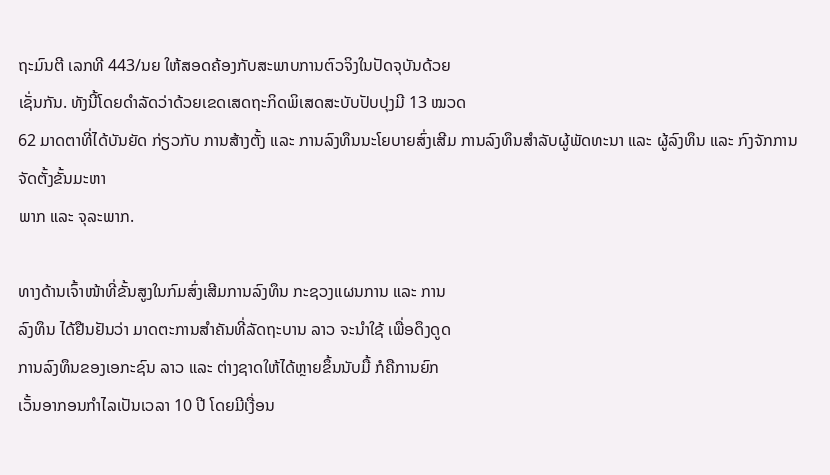ຖະມົນຕີ ເລກທີ 443/ນຍ ໃຫ້ສອດຄ້ອງກັບສະພາບການຕົວຈິງໃນປັດຈຸບັນດ້ວຍ
ເຊັ່ນກັນ. ທັງນີ້ໂດຍດຳລັດວ່າດ້ວຍເຂດເສດຖະກິດພິເສດສະບັບປັບປຸງມີ 13 ໝວດ
62 ມາດຕາທີ່ໄດ້ບັນຍັດ ກ່ຽວກັບ ການສ້າງຕັ້ງ ແລະ ການລົງທຶນນະໂຍບາຍສົ່ງເສີມ ການລົງທຶນສຳລັບຜູ້ພັດທະນາ ແລະ ຜູ້ລົງທຶນ ແລະ ກົງຈັກການຈັດຕັ້ງຂັ້ນມະຫາ
ພາກ ແລະ ຈຸລະພາກ.

ທາງດ້ານເຈົ້າໜ້າທີ່ຂັ້ນສູງໃນກົມສົ່ງເສີມການລົງທຶນ ກະຊວງແຜນການ ແລະ ການ
ລົງທຶນ ໄດ້ຢືນຢັນວ່າ ມາດຕະການສຳຄັນທີ່ລັດຖະບານ ລາວ ຈະນຳໃຊ້ ເພື່ອດຶງດູດ
ການລົງທຶນຂອງເອກະຊົນ ລາວ ແລະ ຕ່າງຊາດໃຫ້ໄດ້ຫຼາຍຂຶ້ນນັບມື້ ກໍຄືການຍົກ
ເວັ້ນອາກອນກຳໄລເປັນເວລາ 10 ປີ ໂດຍມີເງື່ອນ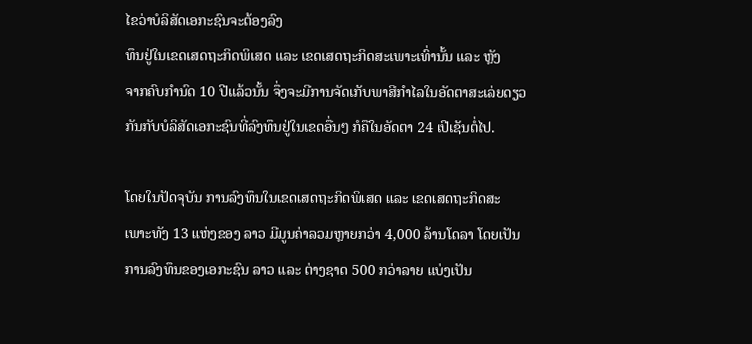ໄຂວ່າບໍລິສັດເອກະຊົນຈະຕ້ອງລົງ
ທຶນຢູ່ໃນເຂດເສດຖະກິດພິເສດ ແລະ ເຂດເສດຖະກິດສະເພາະເທົ່ານັ້ນ ແລະ ຫຼັງ
ຈາກຄົບກຳນົດ 10 ປີແລ້ວນັ້ນ ຈຶ່ງຈະມີການຈັດເກັບພາສີກຳໄລໃນອັດຕາສະເລ່ຍດຽວ
ກັນກັບບໍລິສັດເອກະຊົນທີ່ລົງທຶນຢູ່ໃນເຂດອື່ນໆ ກໍຄືໃນອັດຕາ 24 ເປີເຊັນຕໍ່ໄປ.

ໂດຍໃນປັດຈຸບັນ ການລົງທຶນໃນເຂດເສດຖະກິດພິເສດ ແລະ ເຂດເສດຖະກິດສະ
ເພາະທັງ 13 ແຫ່ງຂອງ ລາວ ມີມູນຄ່າລວມຫຼາຍກວ່າ 4,000 ລ້ານໂດລາ ໂດຍເປັນ
ການລົງທຶນຂອງເອກະຊົນ ລາວ ແລະ ຕ່າງຊາດ 500 ກວ່າລາຍ ແບ່ງເປັນ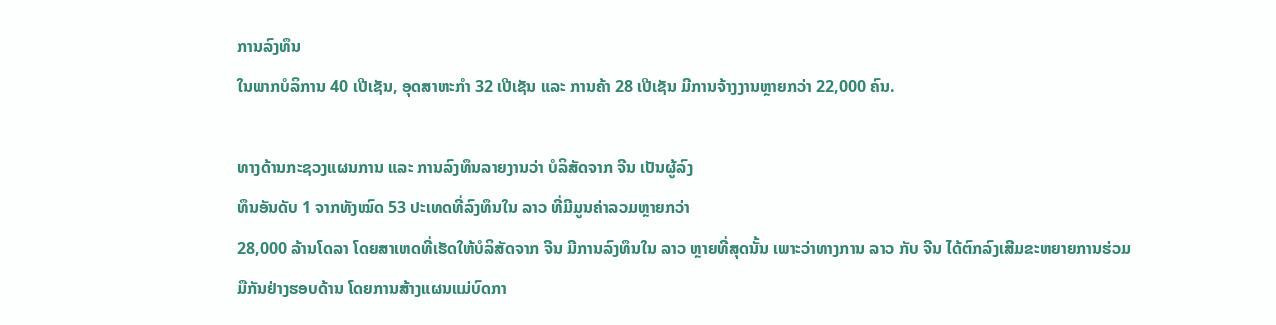ການລົງທຶນ
ໃນພາກບໍລິການ 40 ເປີເຊັນ, ອຸດສາຫະກຳ 32 ເປີເຊັນ ແລະ ການຄ້າ 28 ເປີເຊັນ ມີການຈ້າງງານຫຼາຍກວ່າ 22,000 ຄົນ.

ທາງດ້ານກະຊວງແຜນການ ແລະ ການລົງທຶນລາຍງານວ່າ ບໍລິສັດຈາກ ຈີນ ເປັນຜູ້ລົງ
ທຶນອັນດັບ 1 ຈາກທັງໝົດ 53 ປະເທດທີ່ລົງທຶນໃນ ລາວ ທີ່ມີມູນຄ່າລວມຫຼາຍກວ່າ
28,000 ລ້ານໂດລາ ໂດຍສາເຫດທີ່ເຮັດໃຫ້ບໍລິສັດຈາກ ຈີນ ມີການລົງທຶນໃນ ລາວ ຫຼາຍທີ່ສຸດນັ້ນ ເພາະວ່າທາງການ ລາວ ກັບ ຈີນ ໄດ້ຕົກລົງເສີມຂະຫຍາຍການຮ່ວມ
ມືກັນຢ່າງຮອບດ້ານ ໂດຍການສ້າງແຜນແມ່ບົດກາ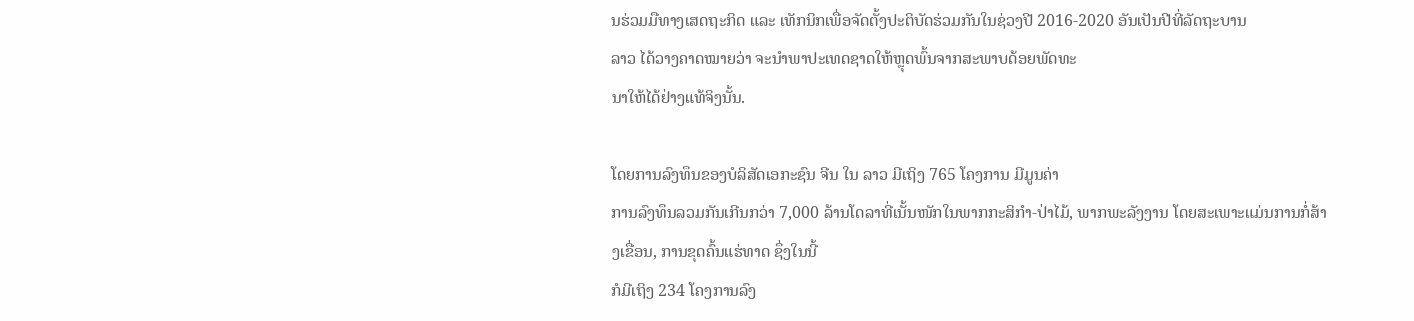ນຮ່ວມມືທາງເສດຖະກິດ ແລະ ເທັກນິກເພື່ອຈັດຕັ້ງປະຕິບັດຮ່ວມກັນໃນຊ່ວງປີ 2016-2020 ອັນເປັນປີທີ່ລັດຖະບານ
ລາວ ໄດ້ວາງຄາດໝາຍວ່າ ຈະນຳພາປະເທດຊາດໃຫ້ຫຼຸດພົ້ນຈາກສະພາບດ້ອຍພັດທະ
ນາໃຫ້ໄດ້ຢ່າງແທ້ຈິງນັ້ນ.

ໂດຍການລົງທຶນຂອງບໍລິສັດເອກະຊົນ ຈີນ ໃນ ລາວ ມີເຖິງ 765 ໂຄງການ ມີມູນຄ່າ
ການລົງທຶນລວມກັນເກີນກວ່າ 7,000 ລ້ານໂດລາທີ່ເນັ້ນໜັກໃນພາກກະສິກຳ-ປ່າໄມ້, ພາກພະລັງງານ ໂດຍສະເພາະແມ່ນການກໍ່ສ້າງເຂື່ອນ, ການຂຸດຄົ້ນແຮ່ທາດ ຊຶ່ງໃນນີ້
ກໍມີເຖິງ 234 ໂຄງການລົງ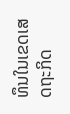ທຶນໃນເຂດເສດຖະກິດ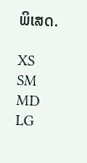ພິເສດ.

XS
SM
MD
LG